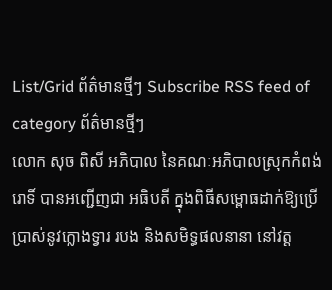List/Grid ព័ត៌មានថ្មីៗ Subscribe RSS feed of category ព័ត៌មានថ្មីៗ
លោក សុច ពិសី អភិបាល នៃគណៈអភិបាលស្រុកកំពង់រោទិ៍ បានអញ្ជើញជា អធិបតី ក្នុងពិធីសម្ពោធដាក់ឱ្យប្រើប្រាស់នូវក្លោងទ្វារ របង និងសមិទ្ធផលនានា នៅវត្ត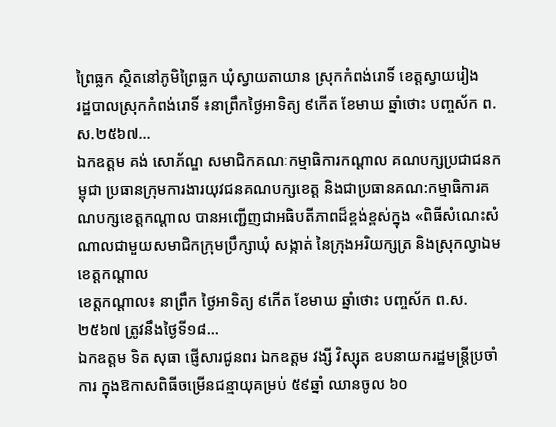ព្រៃធ្លក ស្ថិតនៅភូមិព្រៃធ្លក ឃុំស្វាយតាយាន ស្រុកកំពង់រោទិ៍ ខេត្តស្វាយរៀង
រដ្ឋបាលស្រុកកំពង់រោទិ៍ ៖នាព្រឹកថ្ងៃអាទិត្យ ៩កើត ខែមាឃ ឆ្នាំថោះ បញ្ចស័ក ព.ស.២៥៦៧...
ឯកឧត្តម គង់ សោភ័ណ្ឌ សមាជិកគណៈកម្មាធិការកណ្តាល គណបក្សប្រជាជនកម្ពុជា ប្រធានក្រុមការងារយុវជនគណបក្សខេត្ត និងជាប្រធានគណ:កម្មាធិការគណបក្សខេត្តកណ្ដាល បានអញ្ជើញជាអធិបតីភាពដ៏ខ្ពង់ខ្ពស់ក្នុង «ពិធីសំណេះសំណាលជាមួយសមាជិកក្រុមប្រឹក្សាឃុំ សង្កាត់ នៃក្រុងអរិយក្សត្រ និងស្រុកល្វាឯម ខេត្តកណ្តាល
ខេត្តកណ្តាល៖ នាព្រឹក ថ្ងៃអាទិត្យ ៩កើត ខែមាឃ ឆ្នាំថោះ បញ្ចស័ក ព.ស.២៥៦៧ ត្រូវនឹងថ្ងៃទី១៨...
ឯកឧត្តម ទិត សុធា ផ្ញើសារជូនពរ ឯកឧត្តម វង្សី វិស្សុត ឧបនាយករដ្ឋមន្ត្រីប្រចាំការ ក្នុងឱកាសពិធីចម្រើនជន្មាយុគម្រប់ ៥៩ឆ្នាំ ឈានចូល ៦០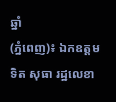ឆ្នាំ
(ភ្នំពេញ)៖ ឯកឧត្តម ទិត សុធា រដ្ឋលេខា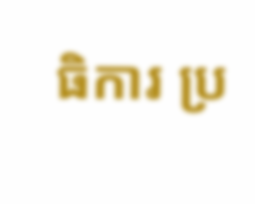ធិការ ប្រ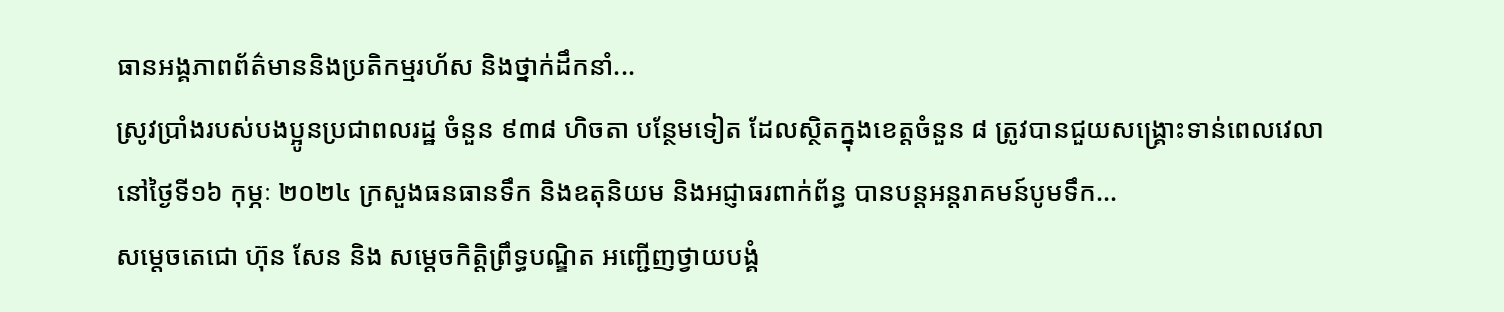ធានអង្គភាពព័ត៌មាននិងប្រតិកម្មរហ័ស និងថ្នាក់ដឹកនាំ...
ស្រូវប្រាំងរបស់បងប្អូនប្រជាពលរដ្ឋ ចំនួន ៩៣៨ ហិចតា បន្ថែមទៀត ដែលស្ថិតក្នុងខេត្តចំនួន ៨ ត្រូវបានជួយសង្គ្រោះទាន់ពេលវេលា
នៅថ្ងៃទី១៦ កុម្ភៈ ២០២៤ ក្រសួងធនធានទឹក និងឧតុនិយម និងអជ្ញាធរពាក់ព័ន្ធ បានបន្តអន្តរាគមន៍បូមទឹក...
សម្ដេចតេជោ ហ៊ុន សែន និង សម្ដេចកិត្តិព្រឹទ្ធបណ្ឌិត អញ្ជើញថ្វាយបង្គំ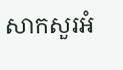សាកសួរអំ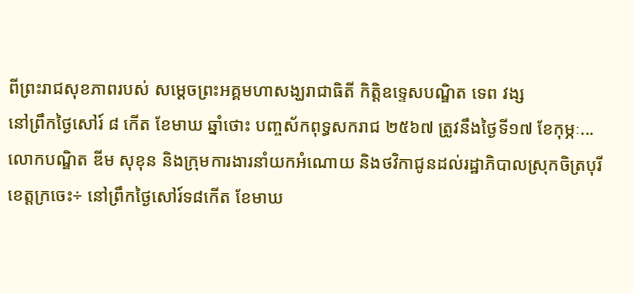ពីព្រះរាជសុខភាពរបស់ សម្តេចព្រះអគ្គមហាសង្ឃរាជាធិតី កិត្តិឧទ្ទេសបណ្ឌិត ទេព វង្ស
នៅព្រឹកថ្ងៃសៅរ៍ ៨ កើត ខែមាឃ ឆ្នាំថោះ បញ្ចស័កពុទ្ធសករាជ ២៥៦៧ ត្រូវនឹងថ្ងៃទី១៧ ខែកុម្ភៈ...
លោកបណ្ឌិត ឌីម សុខុន និងក្រុមការងារនាំយកអំណោយ និងថវិកាជូនដល់រដ្ឋាភិបាលស្រុកចិត្របុរី
ខេត្តក្រចេះ÷ នៅព្រឹកថ្ងៃសៅរ៍ទ៨កើត ខែមាឃ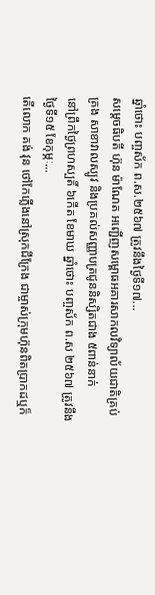ឆ្នាំថោះ បញ្ចស័ក ព.ស.២៥៦៧ ត្រូវនឹងថ្ងៃទី១៧...
សម្តេចធិបតី ហ៊ុន ម៉ាណែត អញ្ជើញសម្ពោធអគារសាកលវិទ្យាល័យជាតិគ្រប់គ្រង សាខាវាលស្បូវ និងប្រគល់សញ្ញាបត្រជូននិស្សិតជាង ៥ពាន់នាក់
នៅព្រឹកថ្ងៃព្រហស្បតិ៍ ៦កើត ខែមាឃ ឆ្នាំថោះ បញ្ចស័ក ព.ស ២៥៦៧ ត្រូវនឹងថ្ងៃទី១៥ ខែកុម្ភៈ...
តើលោក គង់ វុន ថៅកែភ្លើងនៅស្រុកជីក្រែង ជាម្ចាស់ក្រុមហ៊ុនពិតប្រាកដឬក៏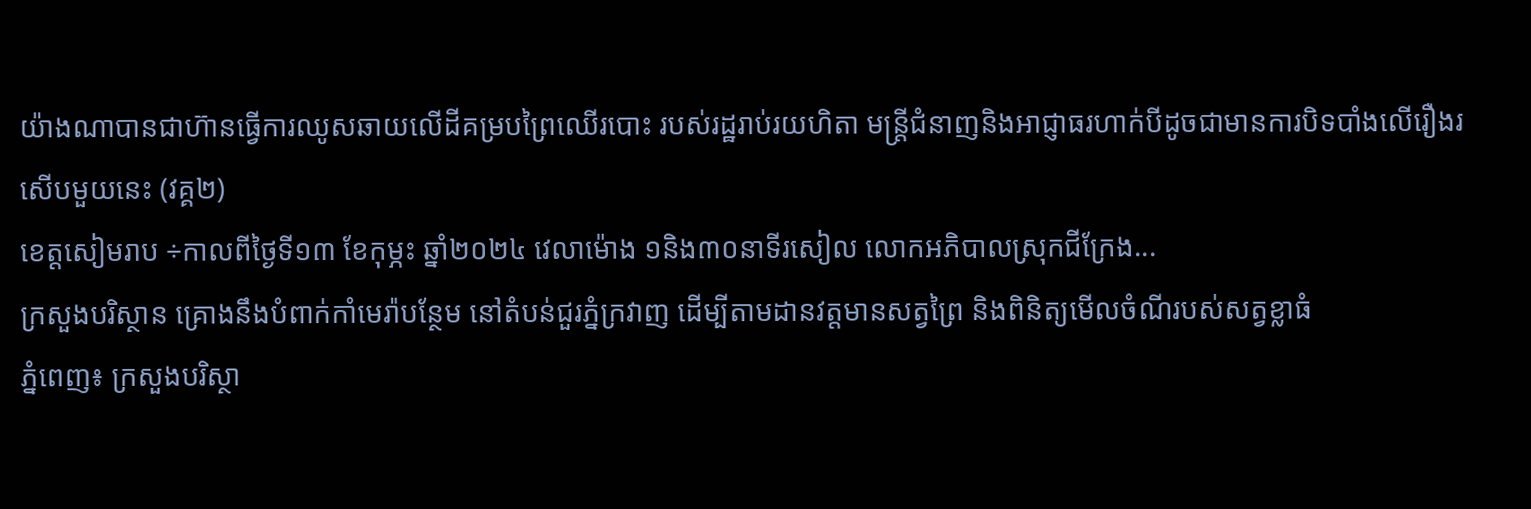យ៉ាងណាបានជាហ៊ានធ្វើការឈូសឆាយលើដីគម្របព្រៃឈើរបោះ របស់រដ្ឋរាប់រយហិតា មន្ត្រីជំនាញនិងអាជ្ញាធរហាក់បីដូចជាមានការបិទបាំងលើរឿងរសើបមួយនេះ (វគ្គ២)
ខេត្តសៀមរាប ÷កាលពីថ្ងៃទី១៣ ខែកុម្ភះ ឆ្នាំ២០២៤ វេលាម៉ោង ១និង៣០នាទីរសៀល លោកអភិបាលស្រុកជីក្រែង...
ក្រសួងបរិស្ថាន គ្រោងនឹងបំពាក់កាំមេរ៉ាបន្ថែម នៅតំបន់ជួរភ្នំក្រវាញ ដើម្បីតាមដានវត្តមានសត្វព្រៃ និងពិនិត្យមើលចំណីរបស់សត្វខ្លាធំ
ភ្នំពេញ៖ ក្រសួងបរិស្ថា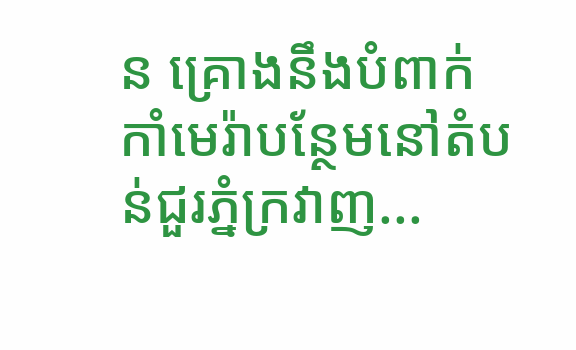ន គ្រោងនឹងបំពាក់កាំមេរ៉ាបន្ថែមនៅតំបន់ជួរភ្នំក្រវាញ...